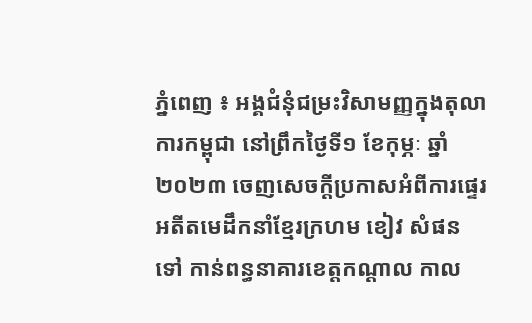ភ្នំពេញ ៖ អង្គជំនុំជម្រះវិសាមញ្ញក្នុងតុលាការកម្ពុជា នៅព្រឹកថ្ងៃទី១ ខែកុម្ភៈ ឆ្នាំ២០២៣ ចេញសេចក្តីប្រកាសអំពីការផ្ទេរអតីតមេដឹកនាំខ្មែរក្រហម ខៀវ សំផន ទៅ កាន់ពន្ធនាគារខេត្តកណ្តាល កាល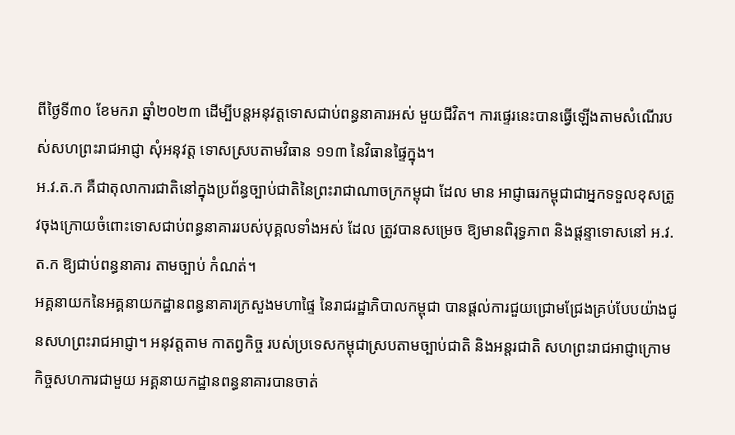ពីថ្ងៃទី៣០ ខែមករា ឆ្នាំ២០២៣ ដើម្បីបន្តអនុវត្តទោសជាប់ពន្ធនាគារអស់ មួយជីវិត។ ការផ្ទេរនេះបានធ្វើឡើងតាមសំណើរបស់សហព្រះរាជអាជ្ញា សុំអនុវត្ត ទោសស្របតាមវិធាន ១១៣ នៃវិធានផ្ទៃក្នុង។
អ.វ.ត.ក គឺជាតុលាការជាតិនៅក្នុងប្រព័ន្ធច្បាប់ជាតិនៃព្រះរាជាណាចក្រកម្ពុជា ដែល មាន អាជ្ញាធរកម្ពុជាជាអ្នកទទួលខុសត្រូវចុងក្រោយចំពោះទោសជាប់ពន្ធនាគាររបស់បុគ្គលទាំងអស់ ដែល ត្រូវបានសម្រេច ឱ្យមានពិរុទ្ធភាព និងផ្តន្ទាទោសនៅ អ.វ.ត.ក ឱ្យជាប់ពន្ធនាគារ តាមច្បាប់ កំណត់។
អគ្គនាយកនៃអគ្គនាយកដ្ឋានពន្ធនាគារក្រសួងមហាផ្ទៃ នៃរាជរដ្ឋាភិបាលកម្ពុជា បានផ្តល់ការជួយជ្រោមជ្រែងគ្រប់បែបយ៉ាងជូនសហព្រះរាជអាជ្ញា។ អនុវត្តតាម កាតព្វកិច្ច របស់ប្រទេសកម្ពុជាស្របតាមច្បាប់ជាតិ និងអន្តរជាតិ សហព្រះរាជអាជ្ញាក្រោមកិច្ចសហការជាមួយ អគ្គនាយកដ្ឋានពន្ធនាគារបានចាត់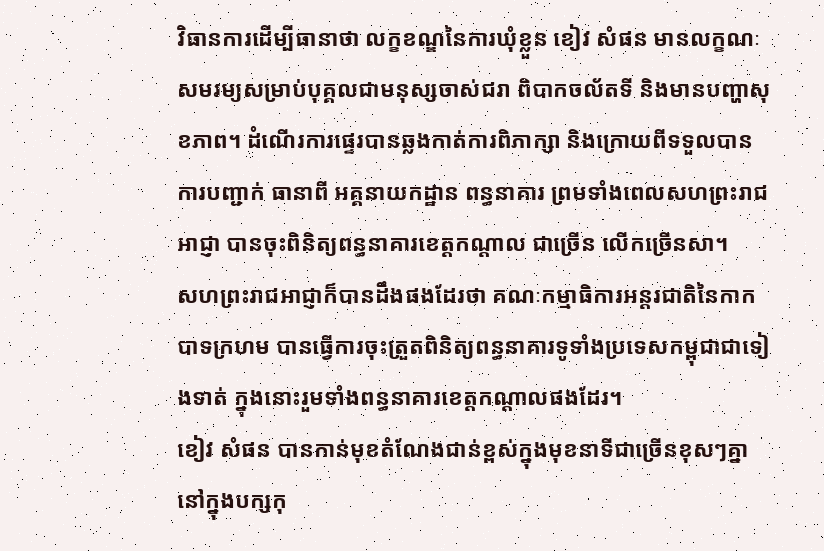វិធានការដើម្បីធានាថា លក្ខខណ្ឌនៃការឃុំខ្លួន ខៀវ សំផន មានលក្ខណៈ សមរម្យសម្រាប់បុគ្គលជាមនុស្សចាស់ជរា ពិបាកចល័តទី និងមានបញ្ហាសុខភាព។ ដំណើរការផ្ទេរបានឆ្លងកាត់ការពិភាក្សា និងក្រោយពីទទួលបានការបញ្ជាក់ ធានាពី អគ្គនាយកដ្ឋាន ពន្ធនាគារ ព្រមទាំងពេលសហព្រះរាជ អាជ្ញា បានចុះពិនិត្យពន្ធនាគារខេត្តកណ្តាល ជាច្រើន លើកច្រើនសា។
សហព្រះរាជអាជ្ញាក៏បានដឹងផងដែរថា គណៈកម្មាធិការអន្តរជាតិនៃកាកបាទក្រហម បានធ្វើការចុះត្រួតពិនិត្យពន្ធនាគារទូទាំងប្រទេសកម្ពុជាជាទៀងទាត់ ក្នុងនោះរួមទាំងពន្ធនាគារខេត្តកណ្តាលផងដែរ។
ខៀវ សំផន បានកាន់មុខតំណែងជាន់ខ្ពស់ក្នុងមុខនាទីជាច្រើនខុសៗគ្នានៅក្នុងបក្សកុ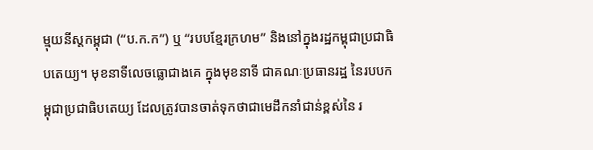ម្មុយនីស្តកម្ពុជា (“ប.ក.ក”) ឬ “របបខ្មែរក្រហម” និងនៅក្នុងរដ្ឋកម្ពុជាប្រជាធិបតេយ្យ។ មុខនាទីលេចធ្លោជាងគេ ក្នុងមុខនាទី ជាគណៈប្រធានរដ្ឋ នៃរបបកម្ពុជាប្រជាធិបតេយ្យ ដែលត្រូវបានចាត់ទុកថាជាមេដឹកនាំជាន់ខ្ពស់នៃ រ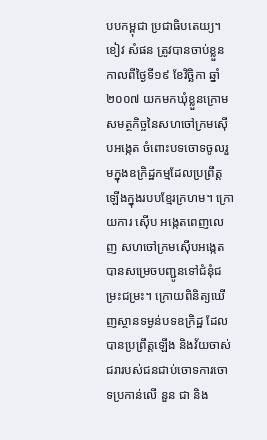បបកម្ពុជា ប្រជាធិបតេយ្យ។
ខៀវ សំផន ត្រូវបានចាប់ខ្លួនកាលពីថ្ងៃទី១៩ ខែវិច្ឆិកា ឆ្នាំ២០០៧ យកមកឃុំខ្លួនក្រោមសមត្ថកិច្ចនៃសហចៅក្រមស៊ើបអង្កេត ចំពោះបទចោទចូលរួមក្នុងឧក្រិដ្ឋកម្មដែលប្រព្រឹត្តឡើងក្នុងរបបខ្មែរក្រហម។ ក្រោយការ ស៊ើប អង្កេតពេញលេញ សហចៅក្រមស៊ើបអង្កេត បានសម្រេចបញ្ជូនទៅជំនុំជម្រះជម្រះ។ ក្រោយពិនិត្យឃើញស្ថានទម្ងន់បទឧក្រិដ្ឋ ដែលបានប្រព្រឹត្តឡើង និងវ័យចាស់ជរារបស់ជនជាប់ចោទការចោទប្រកាន់លើ នួន ជា និង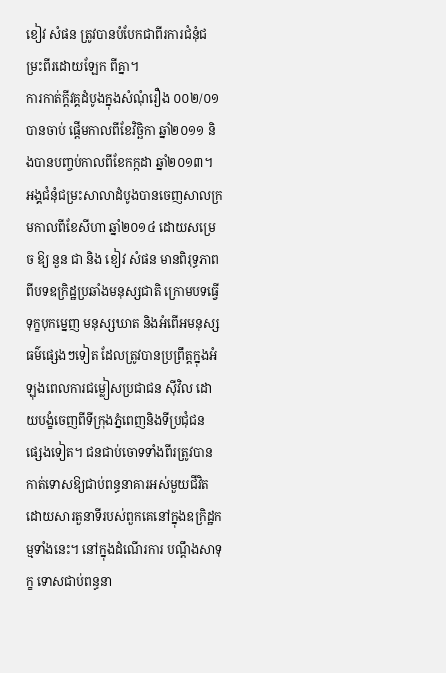ខៀវ សំផន ត្រូវបានបំបែកជាពីរការជំនុំជម្រះពីរដោយឡែក ពីគ្នា។
ការកាត់ក្តីវគ្គដំបូងក្នុងសំណុំរឿង ០០២/០១ បានចាប់ ផ្តើមកាលពីខែវិច្ឆិកា ឆ្នាំ២០១១ និងបានបញ្ចប់កាលពីខែកក្កដា ឆ្នាំ២០១៣។ អង្គជំនុំជម្រះសាលាដំបូងបានចេញសាលក្រមកាលពីខែសីហា ឆ្នាំ២០១៤ ដោយសម្រេច ឱ្យ នួន ជា និង ខៀវ សំផន មានពិរុទ្ធភាពពីបទឧក្រិដ្ឋប្រឆាំងមនុស្សជាតិ ក្រោមបទធ្វើទុក្ខបុកម្នេញ មនុស្សឃាត និងអំពើអមនុស្សធម៌ផ្សេងៗទៀត ដែលត្រូវបានប្រព្រឹត្តក្នុងអំឡុងពេលការជម្លៀសប្រជាជន ស៊ីវិល ដោយបង្ខំចេញពីទីក្រុងភ្នំពេញនិងទីប្រជុំជន ផ្សេងទៀត។ ជនជាប់ចោទទាំងពីរត្រូវបានកាត់ទោសឱ្យជាប់ពន្ធនាគារអស់មួយជីវិត ដោយសារតួនាទីរបស់ពួកគេនៅក្នុងឧក្រិដ្ឋកម្មទាំងនេះ។ នៅក្នុងដំណើរការ បណ្តឹងសាទុក្ខ ទោសជាប់ពន្ធនា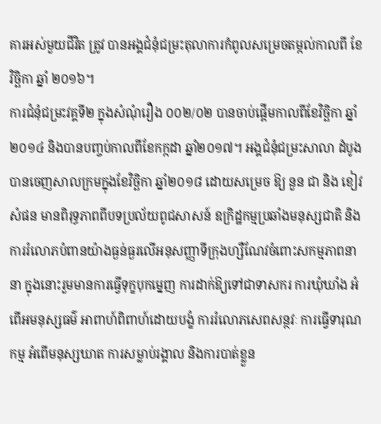គារអស់មួយជីវិត ត្រូវ បានអង្គជំនុំជម្រះតុលាការកំពូលសម្រេចតម្កល់កាលពី ខែ វិច្ឆិកា ឆ្នាំ ២០១៦។
ការជំនុំជម្រះវគ្គទី២ ក្នុងសំណុំរឿង ០០២/០២ បានចាប់ផ្តើមកាលពីខែវិច្ឆិកា ឆ្នាំ២០១៤ និងបានបញ្ចប់កាលពីខែកក្កដា ឆ្នាំ២០១៧។ អង្គជំនុំជម្រះសាលា ដំបូងបានចេញសាលក្រមក្នុងខែវិច្ឆិកា ឆ្នាំ២០១៨ ដោយសម្រេច ឱ្យ នួន ជា និង ខៀវ សំផន មានពិរុទ្ធភាពពីបទប្រល័យពូជសាសន៍ ឧក្រិដ្ឋកម្មប្រឆាំងមនុស្សជាតិ និងការរំលោភបំពានយ៉ាងធ្ងន់ធ្ងរលើអនុសញ្ញាទីក្រុងហ្សឺណែវចំពោះសកម្មភាពនានា ក្នុងនោះរួមមានការធ្វើទុក្ខបុកម្នេញ ការដាក់ឱ្យទៅជាទាសករ ការឃុំឃាំង អំពើអមនុស្សធម៌ អាពាហ៍ពិពាហ៍ដោយបង្ខំ ការរំលោភសេពសន្ថវៈ ការធ្វើទារុណកម្ម អំពើមនុស្សឃាត ការសម្លាប់រង្គាល និងការបាត់ខ្លួន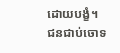ដោយបង្ខំ។
ជនជាប់ចោទ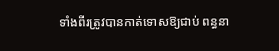ទាំងពីរត្រូវបានកាត់ទោសឱ្យជាប់ ពន្ធនា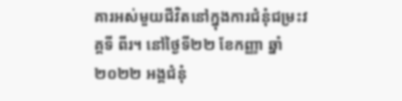គារអស់មួយជីវិតនៅក្នុងការជំនុំជម្រះវគ្គទី ពីរ។ នៅថ្ងៃទី២២ ខែកញ្ញា ឆ្នាំ២០២២ អង្គជំនុំ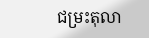ជម្រះតុលា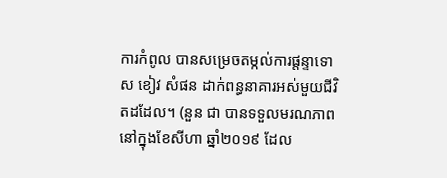ការកំពូល បានសម្រេចតម្កល់ការផ្តន្ទាទោស ខៀវ សំផន ដាក់ពន្ធនាគារអស់មួយជីវិតដដែល។ (នួន ជា បានទទួលមរណភាពនៅក្នុងខែសីហា ឆ្នាំ២០១៩ ដែល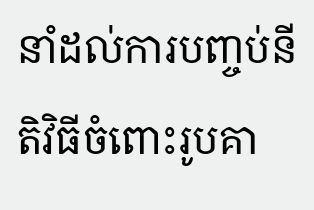នាំដល់ការបញ្ចប់នីតិវិធីចំពោះរូបគា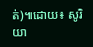ត់)៕ដោយ៖ សូរិយា